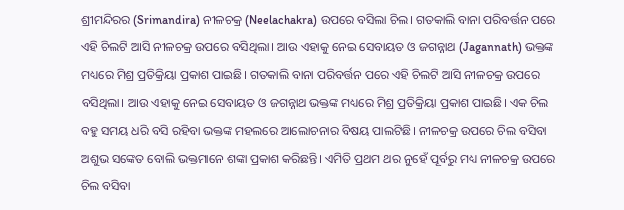ଶ୍ରୀମନ୍ଦିରର (Srimandira) ନୀଳଚକ୍ର (Neelachakra) ଉପରେ ବସିଲା ଚିଲ। ଗତକାଲି ବାନା ପରିବର୍ତ୍ତନ ପରେ ଏହି ଚିଲଟି ଆସି ନୀଳଚକ୍ର ଉପରେ ବସିଥିଲା। ଆଉ ଏହାକୁ ନେଇ ସେବାୟତ ଓ ଜଗନ୍ନାଥ (Jagannath) ଭକ୍ତଙ୍କ ମଧ୍ୟରେ ମିଶ୍ର ପ୍ରତିକ୍ରିୟା ପ୍ରକାଶ ପାଇଛି। ଗତକାଲି ବାନା ପରିବର୍ତ୍ତନ ପରେ ଏହି ଚିଲଟି ଆସି ନୀଳଚକ୍ର ଉପରେ ବସିଥିଲା। ଆଉ ଏହାକୁ ନେଇ ସେବାୟତ ଓ ଜଗନ୍ନାଥ ଭକ୍ତଙ୍କ ମଧ୍ୟରେ ମିଶ୍ର ପ୍ରତିକ୍ରିୟା ପ୍ରକାଶ ପାଇଛି। ଏକ ଚିଲ ବହୁ ସମୟ ଧରି ବସି ରହିବା ଭକ୍ତଙ୍କ ମହଲରେ ଆଲୋଚନାର ବିଷୟ ପାଲଟିଛି। ନୀଳଚକ୍ର ଉପରେ ଚିଲ ବସିବା ଅଶୁଭ ସଙ୍କେତ ବୋଲି ଭକ୍ତମାନେ ଶଙ୍କା ପ୍ରକାଶ କରିଛନ୍ତି। ଏମିତି ପ୍ରଥମ ଥର ନୁହେଁ ପୂର୍ବରୁ ମଧ୍ୟ ନୀଳଚକ୍ର ଉପରେ ଚିଲ ବସିବା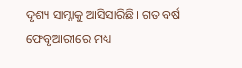ଦୃଶ୍ୟ ସାମ୍ନାକୁ ଆସିସାରିଛି। ଗତ ବର୍ଷ ଫେବୃଆରୀରେ ମଧ୍ୟ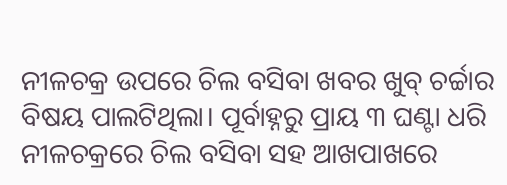ନୀଳଚକ୍ର ଉପରେ ଚିଲ ବସିବା ଖବର ଖୁବ୍ ଚର୍ଚ୍ଚାର ବିଷୟ ପାଲଟିଥିଲା। ପୂର୍ବାହ୍ନରୁ ପ୍ରାୟ ୩ ଘଣ୍ଟା ଧରି ନୀଳଚକ୍ରରେ ଚିଲ ବସିବା ସହ ଆଖପାଖରେ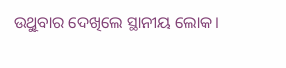ଉୁଥିବାର ଦେଖିଲେ ସ୍ଥାନୀୟ ଲୋକ।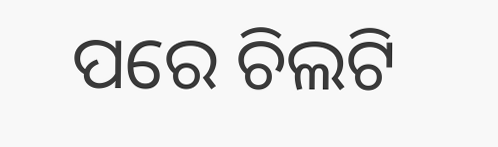ପରେ ଚିଲଟି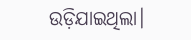ଉଡ଼ିଯାଇଥିଲା।